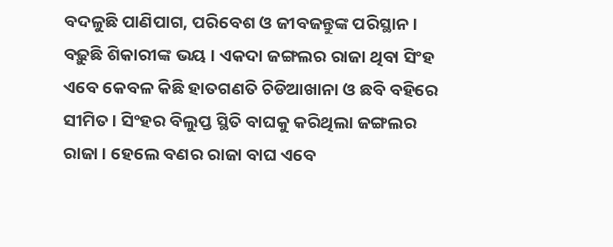ବଦଳୁଛି ପାଣିପାଗ, ପରିବେଶ ଓ ଜୀବଜନ୍ତୁଙ୍କ ପରିସ୍ଥାନ। ବଢ଼ୁଛି ଶିକାରୀଙ୍କ ଭୟ । ଏକଦା ଜଙ୍ଗଲର ରାଜା ଥିବା ସିଂହ ଏବେ କେବଳ କିଛି ହାତଗଣତି ଚିଡିଆଖାନା ଓ ଛବି ବହିରେ ସୀମିତ । ସିଂହର ବିଲୁପ୍ତ ସ୍ଥିତି ବାଘକୁ କରିଥିଲା ଜଙ୍ଗଲର ରାଜା । ହେଲେ ବଣର ରାଜା ବାଘ ଏବେ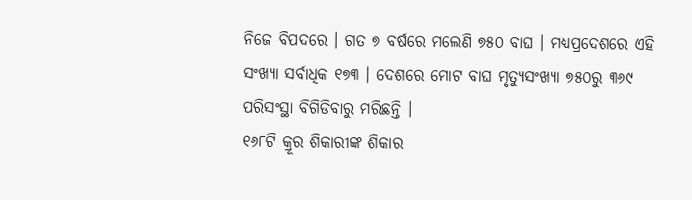ନିଜେ ବିପଦରେ । ଗତ ୭ ବର୍ଷରେ ମଲେଣି ୭୫୦ ବାଘ । ମଧ୍ୟପ୍ରଦେଶରେ ଏହି ସଂଖ୍ୟା ସର୍ବାଧିକ ୧୭୩ । ଦେଶରେ ମୋଟ ବାଘ ମୃତ୍ୟୁସଂଖ୍ୟା ୭୫୦ରୁ ୩୬୯ ପରିସଂସ୍ଥା ବିଗିଡିବାରୁ ମରିଛନ୍ତି ।
୧୬୮ଟି କ୍ରୂର ଶିକାରୀଙ୍କ ଶିକାର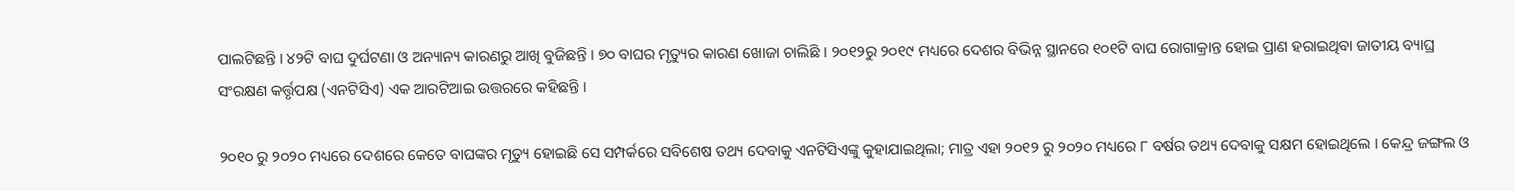ପାଲଟିଛନ୍ତି । ୪୨ଟି ବାଘ ଦୁର୍ଘଟଣା ଓ ଅନ୍ୟାନ୍ୟ କାରଣରୁ ଆଖି ବୁଜିଛନ୍ତି । ୭୦ ବାଘର ମୃତ୍ୟୁର କାରଣ ଖୋଜା ଚାଲିଛି । ୨୦୧୨ରୁ ୨୦୧୯ ମଧ୍ୟରେ ଦେଶର ବିଭିନ୍ନ ସ୍ଥାନରେ ୧୦୧ଟି ବାଘ ରୋଗାକ୍ରାନ୍ତ ହୋଇ ପ୍ରାଣ ହରାଇଥିବା ଜାତୀୟ ବ୍ୟାଘ୍ର ସଂରକ୍ଷଣ କର୍ତ୍ତୃପକ୍ଷ (ଏନଟିସିଏ) ଏକ ଆରଟିଆଇ ଉତ୍ତରରେ କହିଛନ୍ତି ।

୨୦୧୦ ରୁ ୨୦୨୦ ମଧ୍ୟରେ ଦେଶରେ କେତେ ବାଘଙ୍କର ମୃତ୍ୟୁ ହୋଇଛି ସେ ସମ୍ପର୍କରେ ସବିଶେଷ ତଥ୍ୟ ଦେବାକୁ ଏନଟିସିଏଙ୍କୁ କୁହାଯାଇଥିଲା; ମାତ୍ର ଏହା ୨୦୧୨ ରୁ ୨୦୨୦ ମଧ୍ୟରେ ୮ ବର୍ଷର ତଥ୍ୟ ଦେବାକୁ ସକ୍ଷମ ହୋଇଥିଲେ । କେନ୍ଦ୍ର ଜଙ୍ଗଲ ଓ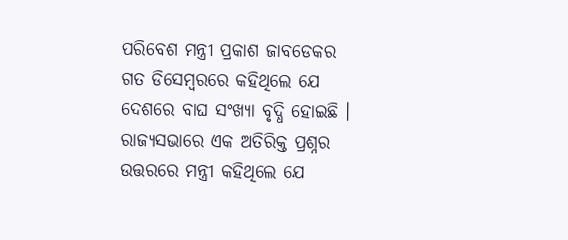ପରିବେଶ ମନ୍ତ୍ରୀ ପ୍ରକାଶ ଜାବଡେକର ଗତ ଡିସେମ୍ବରରେ କହିଥିଲେ ଯେ ଦେଶରେ ବାଘ ସଂଖ୍ୟା ବୃଦ୍ଧି ହୋଇଛି । ରାଜ୍ୟସଭାରେ ଏକ ଅତିରିକ୍ତ ପ୍ରଶ୍ନର ଉତ୍ତରରେ ମନ୍ତ୍ରୀ କହିଥିଲେ ଯେ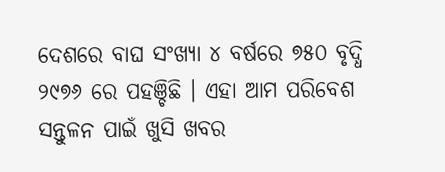ଦେଶରେ ବାଘ ସଂଖ୍ୟା ୪ ବର୍ଷରେ ୭୫୦ ବୃଦ୍ଧି ୨୯୭୬ ରେ ପହଞ୍ଚିଛି । ଏହା ଆମ ପରିବେଶ ସନ୍ତୁଳନ ପାଇଁ ଖୁସି ଖବର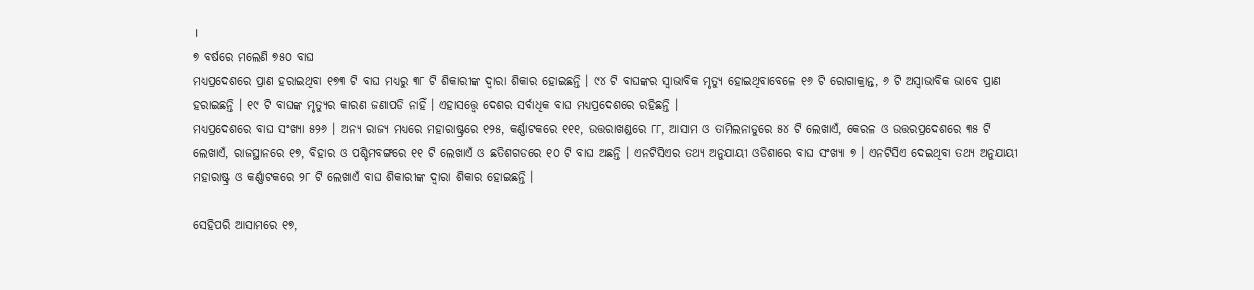।
୭ ବର୍ଷରେ ମଲେଣି ୭୫୦ ବାଘ
ମଧ୍ୟପ୍ରଦେଶରେ ପ୍ରାଣ ହରାଇଥିବା ୧୭୩ ଟି ବାଘ ମଧ୍ୟରୁ ୩୮ ଟି ଶିକାରୀଙ୍କ ଦ୍ବାରା ଶିକାର ହୋଇଛନ୍ତି । ୯୪ ଟି ବାଘଙ୍କର ସ୍ବାଭାବିକ ମୃତ୍ୟୁ ହୋଇଥିବାବେଳେ ୧୬ ଟି ରୋଗାକ୍ରାନ୍ତ, ୬ ଟି ଅସ୍ବାଭାବିକ ଭାବେ ପ୍ରାଣ ହରାଇଛନ୍ତି । ୧୯ ଟି ବାଘଙ୍କ ମୃତ୍ୟୁର କାରଣ ଜଣାପଡି ନାହିଁ । ଏହାସତ୍ତ୍ବେ ଦେଶର ସର୍ବାଧିକ ବାଘ ମଧ୍ୟପ୍ରଦେଶରେ ରହିଛନ୍ତି ।
ମଧ୍ୟପ୍ରଦେଶରେ ବାଘ ସଂଖ୍ୟା ୫୨୬ । ଅନ୍ୟ ରାଜ୍ୟ ମଧ୍ୟରେ ମହାରାଷ୍ଟ୍ରରେ ୧୨୫, କର୍ଣ୍ଣାଟକରେ ୧୧୧, ଉତ୍ତରାଖଣ୍ଡରେ ୮୮, ଆସାମ ଓ ତାମିଲନାଡୁରେ ୫୪ ଟି ଲେଖାଏଁ, କେରଳ ଓ ଉତ୍ତରପ୍ରଦେଶରେ ୩୫ ଟି ଲେଖାଏଁ, ରାଜସ୍ଥାନରେ ୧୭, ବିହାର ଓ ପଶ୍ଚିମବଙ୍ଗରେ ୧୧ ଟି ଲେଖାଏଁ ଓ ଛତିଶଗଡରେ ୧୦ ଟି ବାଘ ଅଛନ୍ତି । ଏନଟିସିଏର ତଥ୍ୟ ଅନୁଯାୟୀ ଓଡିଶାରେ ବାଘ ସଂଖ୍ୟା ୭ । ଏନଟିସିଏ ଦେଇଥିବା ତଥ୍ୟ ଅନୁଯାୟୀ ମହାରାଷ୍ଟ୍ର ଓ କର୍ଣ୍ଣାଟକରେ ୨୮ ଟି ଲେଖାଏଁ ବାଘ ଶିକାରୀଙ୍କ ଦ୍ବାରା ଶିକାର ହୋଇଛନ୍ତି ।

ସେହିପରି ଆସାମରେ ୧୭,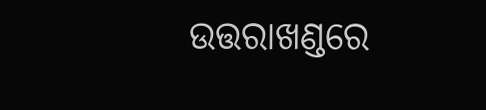ଉତ୍ତରାଖଣ୍ଡରେ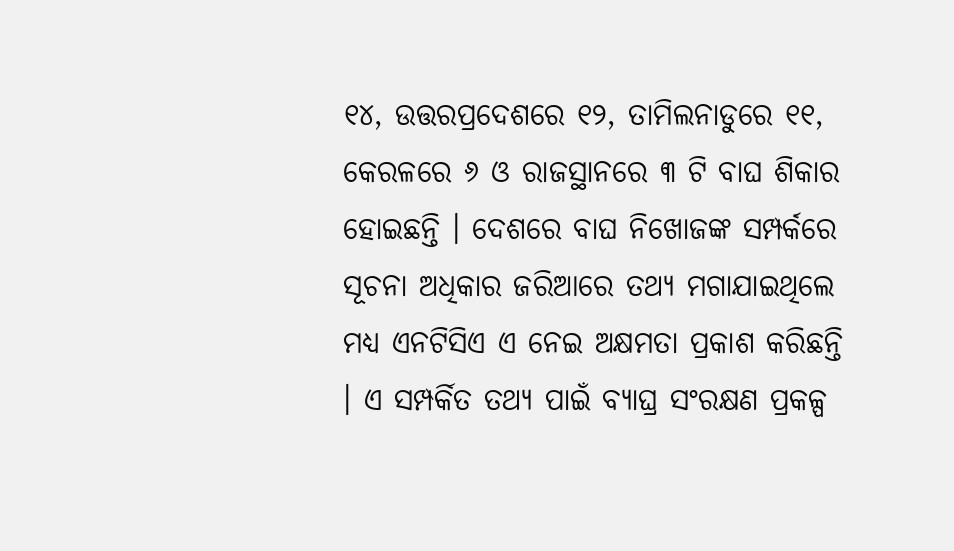୧୪, ଉତ୍ତରପ୍ରଦେଶରେ ୧୨, ତାମିଲନାଡୁରେ ୧୧, କେରଳରେ ୬ ଓ ରାଜସ୍ଥାନରେ ୩ ଟି ବାଘ ଶିକାର ହୋଇଛନ୍ତି । ଦେଶରେ ବାଘ ନିଖୋଜଙ୍କ ସମ୍ପର୍କରେ ସୂଚନା ଅଧିକାର ଜରିଆରେ ତଥ୍ୟ ମଗାଯାଇଥିଲେ ମଧ୍ୟ ଏନଟିସିଏ ଏ ନେଇ ଅକ୍ଷମତା ପ୍ରକାଶ କରିଛନ୍ତି । ଏ ସମ୍ପର୍କିତ ତଥ୍ୟ ପାଇଁ ବ୍ୟାଘ୍ର ସଂରକ୍ଷଣ ପ୍ରକଳ୍ପ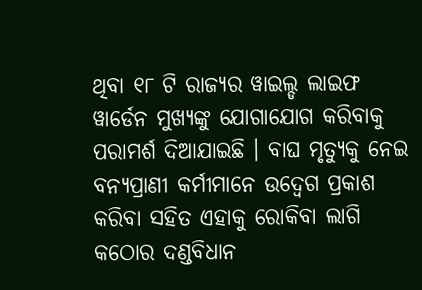ଥିବା ୧୮ ଟି ରାଜ୍ୟର ୱାଇଲ୍ଡ ଲାଇଫ ୱାର୍ଡେନ ମୁଖ୍ୟଙ୍କୁ ଯୋଗାଯୋଗ କରିବାକୁ ପରାମର୍ଶ ଦିଆଯାଇଛି । ବାଘ ମୃତ୍ୟୁକୁ ନେଇ ବନ୍ୟପ୍ରାଣୀ କର୍ମୀମାନେ ଉଦ୍ବେଗ ପ୍ରକାଶ କରିବା ସହିତ ଏହାକୁ ରୋକିବା ଲାଗି କଠୋର ଦଣ୍ଡବିଧାନ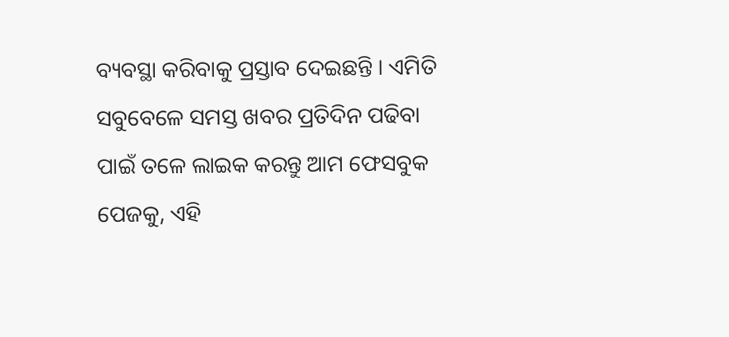ବ୍ୟବସ୍ଥା କରିବାକୁ ପ୍ରସ୍ତାବ ଦେଇଛନ୍ତି । ଏମିତି ସବୁବେଳେ ସମସ୍ତ ଖବର ପ୍ରତିଦିନ ପଢିବା ପାଇଁ ତଳେ ଲାଇକ କରନ୍ତୁ ଆମ ଫେସବୁକ ପେଜକୁ, ଏହି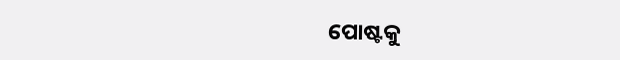ପୋଷ୍ଟକୁ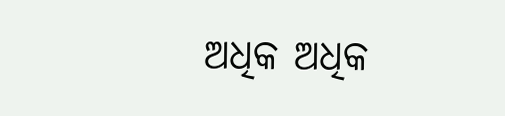ଅଧିକ ଅଧିକ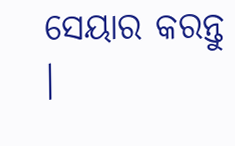ସେୟାର କରନ୍ତୁ ।